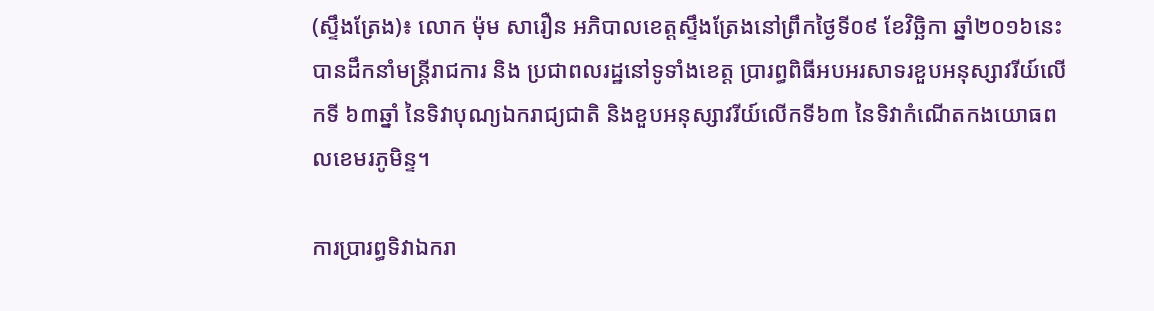(ស្ទឹងត្រែង)៖ លោក ម៉ុម សារឿន អភិបាលខេត្តស្ទឹងត្រែងនៅព្រឹកថ្ងៃទី០៩ ខែវិច្ឆិកា ឆ្នាំ២០១៦នេះ បានដឹកនាំមន្រ្តីរាជការ និង ប្រជាពលរដ្ឋនៅទូទាំងខេត្ត ប្រារព្ធពិធីអបអរសាទរខួបអនុស្សាវរីយ៍លើកទី ៦៣ឆ្នាំ នៃទិវាបុណ្យឯករាជ្យជាតិ និងខួបអនុស្សាវរីយ៍លើកទី៦៣ នៃទិវាកំណើតកងយោធពលខេមរភូមិន្ទ។

ការប្រារព្ធទិវាឯករា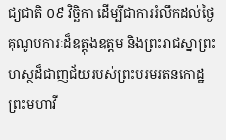ជ្យជាតិ ០៩ វិច្ឆិកា ដើម្បីជាការរំលឹកដល់ថ្ងៃគុណូបការៈដ៏ឧត្តុងឧត្តម និងព្រះរាជស្នាព្រះហស្ថដ៏ជាញជ័យរបស់ព្រះបរមរតនកោដ្ឋ ព្រះមហាវី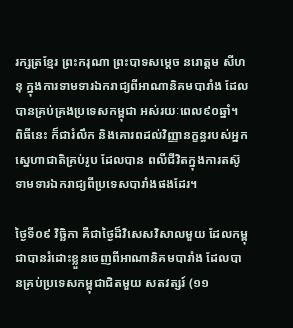រក្សត្រខ្មែរ ព្រះករុណា ព្រះបាទសម្តេច នរោត្តម សីហនុ ក្នុងការទាមទារឯករាជ្យពីអាណានិគមបារាំង ដែលបានគ្រប់គ្រងប្រទេសកម្ពុជា អស់រយៈពេល៩០ឆ្នាំ។ ពិធីនេះ ក៏ជារំលឹក និងគោរពដល់វិញ្ញានក្ខន្ធរបស់អ្នកស្នេហាជាតិគ្រប់រូប ដែលបាន ពលីជីវិតក្នុងការតស៊ូទាមទារឯករាជ្យពីប្រទេសបារាំងផងដែរ។

ថ្ងៃទី០៩ វិច្ឆិកា គឺជាថ្ងៃដ៏វិសេសវិសាលមួយ ដែលកម្ពុជាបានរំដោះខ្លួនចេញពីអាណានិគមបារាំង ដែលបានគ្រប់ប្រទេសកម្ពុជាជិតមួយ សតវត្សរ៍ (១១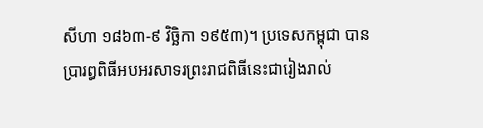សីហា ១៨៦៣-៩ វិច្ឆិកា ១៩៥៣)។ ប្រទេសកម្ពុជា បានប្រារព្ធពិធីអបអរសាទរព្រះរាជពិធីនេះជារៀងរាល់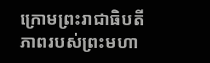ក្រោមព្រះរាជាធិបតីភាពរបស់ព្រះមហា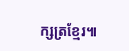ក្សត្រខ្មែរ៕